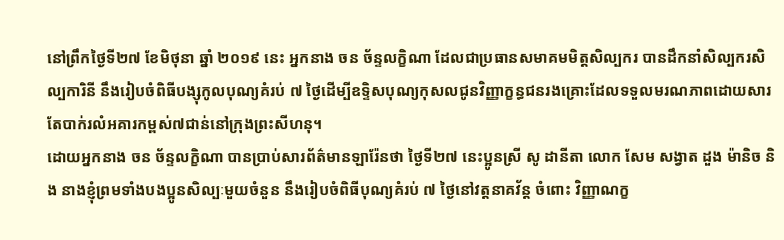នៅព្រឹកថ្ងៃទី២៧ ខែមិថុនា ឆ្នាំ ២០១៩ នេះ អ្នកនាង ចន ច័ន្ទលក្ខិណា ដែលជាប្រធានសមាគមមិត្តសិល្បករ បានដឹកនាំសិល្បករសិល្បការិនី នឹងរៀបចំពិធីបង្សុកូលបុណ្យគំរប់ ៧ ថ្ងៃដើម្បីឧទ្ទិសបុណ្យកុសលជូនវិញ្ញាក្ខន្ធជនរងគ្រោះដែលទទួលមរណភាពដោយសារតែបាក់រលំអគារកម្ពស់៧ជាន់នៅក្រុងព្រះសីហនុ។
ដោយអ្នកនាង ចន ច័ន្ទលក្ខិណា បានប្រាប់សារព័ត៌មានឡារ៉ែនថា ថ្ងៃទី២៧ នេះប្អូនស្រី សូ ដានីតា លោក សែម សង្វាត ដួង ម៉ានិច និង នាងខ្ញុំព្រមទាំងបងប្អូនសិល្បៈមួយចំនួន នឹងរៀបចំពិធីបុណ្យគំរប់ ៧ ថ្ងៃនៅវត្តនាគវ័ន្ត ចំពោះ វិញ្ញាណក្ខ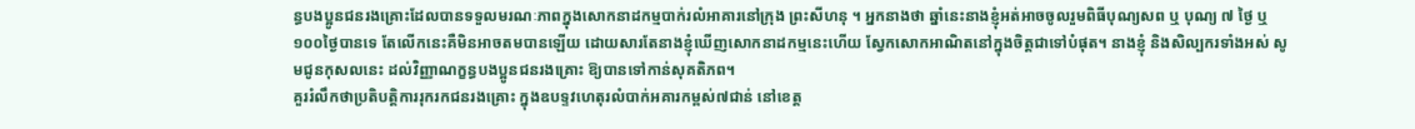ន្ធបងប្អូនជនរងគ្រោះដែលបានទទួលមរណៈភាពក្នុងសោកនាដកម្មបាក់រលំអាគារនៅក្រុង ព្រះសីហនុ ។ អ្នកនាងថា ឆ្នាំនេះនាងខ្ញុំអត់អាចចូលរួមពិធីបុណ្យសព ឬ បុណ្យ ៧ ថ្ងៃ ឬ ១០០ថ្ងៃបានទេ តែលើកនេះគឺមិនអាចតមបានឡើយ ដោយសារតែនាងខ្ញុំឃើញសោកនាដកម្មនេះហើយ ស្វែកសោកអាណិតនៅក្នុងចិត្តជាទៅបំផុត។ នាងខ្ញុំ និងសិល្បករទាំងអស់ សូមជូនកុសលនេះ ដល់វិញ្ញាណក្ខន្ធបងប្អូនជនរងគ្រោះ ឱ្យបានទៅកាន់សុគតិភព។
គួររំលឹកថាប្រតិបត្តិការរុករកជនរងគ្រោះ ក្នុងឧបទ្ទវហេតុរលំបាក់អគារកម្ពស់៧ជាន់ នៅខេត្ត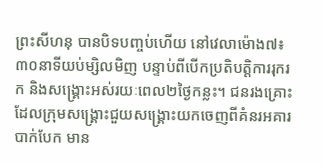ព្រះសីហនុ បានបិទបញ្ចប់ហើយ នៅវេលាម៉ោង៧៖៣០នាទីយប់ម្សិលមិញ បន្ទាប់ពីបើកប្រតិបត្តិការរុករក និងសង្រ្គោះអស់រយៈពេល២ថ្ងៃកន្លះ។ ជនរងគ្រោះដែលក្រុមសង្គ្រោះជួយសង្រ្គោះយកចេញពីគំនរអគារបាក់បែក មាន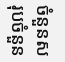ចំនួនសរុបចំនួន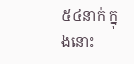៥៤នាក់ ក្នុងនោះ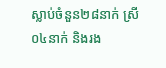ស្លាប់ចំនួន២៨នាក់ ស្រី០៤នាក់ និងរង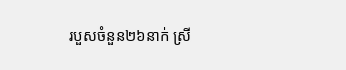របួសចំនួន២៦នាក់ ស្រី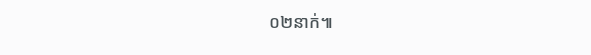០២នាក់៕